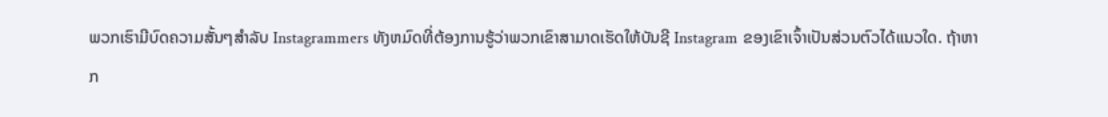ພວກເຮົາມີບົດຄວາມສັ້ນໆສໍາລັບ Instagrammers ທັງຫມົດທີ່ຕ້ອງການຮູ້ວ່າພວກເຂົາສາມາດເຮັດໃຫ້ບັນຊີ Instagram ຂອງເຂົາເຈົ້າເປັນສ່ວນຕົວໄດ້ແນວໃດ. ຖ້າຫາກ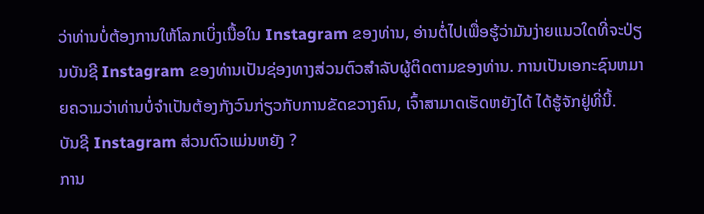ວ່າທ່ານບໍ່ຕ້ອງການໃຫ້ໂລກເບິ່ງເນື້ອໃນ Instagram ຂອງທ່ານ, ອ່ານຕໍ່ໄປເພື່ອຮູ້ວ່າມັນງ່າຍແນວໃດທີ່ຈະປ່ຽນບັນຊີ Instagram ຂອງທ່ານເປັນຊ່ອງທາງສ່ວນຕົວສໍາລັບຜູ້ຕິດຕາມຂອງທ່ານ. ການເປັນເອກະຊົນຫມາຍຄວາມວ່າທ່ານບໍ່ຈໍາເປັນຕ້ອງກັງວົນກ່ຽວກັບການຂັດຂວາງຄົນ, ເຈົ້າສາມາດເຮັດຫຍັງໄດ້ ໄດ້ຮູ້ຈັກຢູ່ທີ່ນີ້.
ບັນຊີ Instagram ສ່ວນຕົວແມ່ນຫຍັງ ?
ການ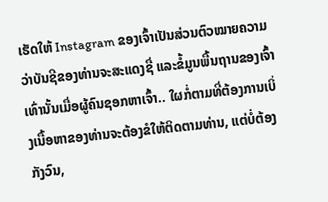ເຮັດໃຫ້ Instagram ຂອງເຈົ້າເປັນສ່ວນຕົວໝາຍຄວາມວ່າບັນຊີຂອງທ່ານຈະສະແດງຊື່ ແລະຂໍ້ມູນພື້ນຖານຂອງເຈົ້າເທົ່ານັ້ນເມື່ອຜູ້ຄົນຊອກຫາເຈົ້າ.. ໃຜກໍ່ຕາມທີ່ຕ້ອງການເບິ່ງເນື້ອຫາຂອງທ່ານຈະຕ້ອງຂໍໃຫ້ຕິດຕາມທ່ານ, ແຕ່ບໍ່ຕ້ອງກັງວົນ,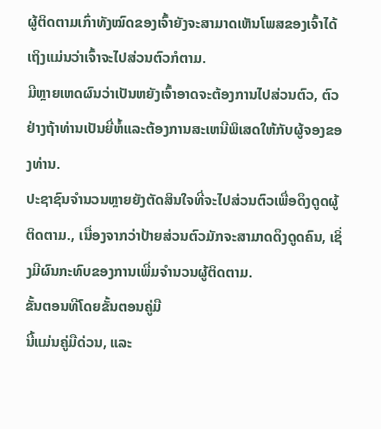ຜູ້ຕິດຕາມເກົ່າທັງໝົດຂອງເຈົ້າຍັງຈະສາມາດເຫັນໂພສຂອງເຈົ້າໄດ້ເຖິງແມ່ນວ່າເຈົ້າຈະໄປສ່ວນຕົວກໍຕາມ.
ມີຫຼາຍເຫດຜົນວ່າເປັນຫຍັງເຈົ້າອາດຈະຕ້ອງການໄປສ່ວນຕົວ, ຕົວຢ່າງຖ້າທ່ານເປັນຍີ່ຫໍ້ແລະຕ້ອງການສະເຫນີພິເສດໃຫ້ກັບຜູ້ຈອງຂອງທ່ານ.
ປະຊາຊົນຈໍານວນຫຼາຍຍັງຕັດສິນໃຈທີ່ຈະໄປສ່ວນຕົວເພື່ອດຶງດູດຜູ້ຕິດຕາມ., ເນື່ອງຈາກວ່າປ້າຍສ່ວນຕົວມັກຈະສາມາດດຶງດູດຄົນ, ເຊິ່ງມີຜົນກະທົບຂອງການເພີ່ມຈໍານວນຜູ້ຕິດຕາມ.
ຂັ້ນຕອນທີໂດຍຂັ້ນຕອນຄູ່ມື
ນີ້ແມ່ນຄູ່ມືດ່ວນ, ແລະ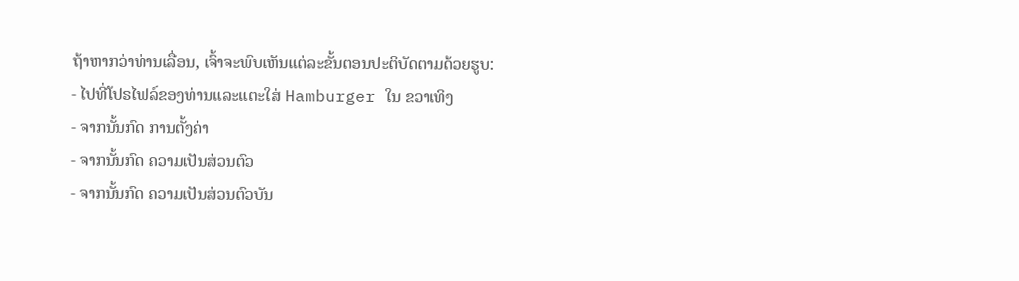ຖ້າຫາກວ່າທ່ານເລື່ອນ, ເຈົ້າຈະພົບເຫັນແຕ່ລະຂັ້ນຕອນປະຕິບັດຕາມດ້ວຍຮູບ:
- ໄປທີ່ໂປຣໄຟລ໌ຂອງທ່ານແລະແຕະໃສ່ Hamburger ໃນ ຂວາເທິງ
- ຈາກນັ້ນກົດ ການຕັ້ງຄ່າ
- ຈາກນັ້ນກົດ ຄວາມເປັນສ່ວນຕົວ
- ຈາກນັ້ນກົດ ຄວາມເປັນສ່ວນຕົວບັນ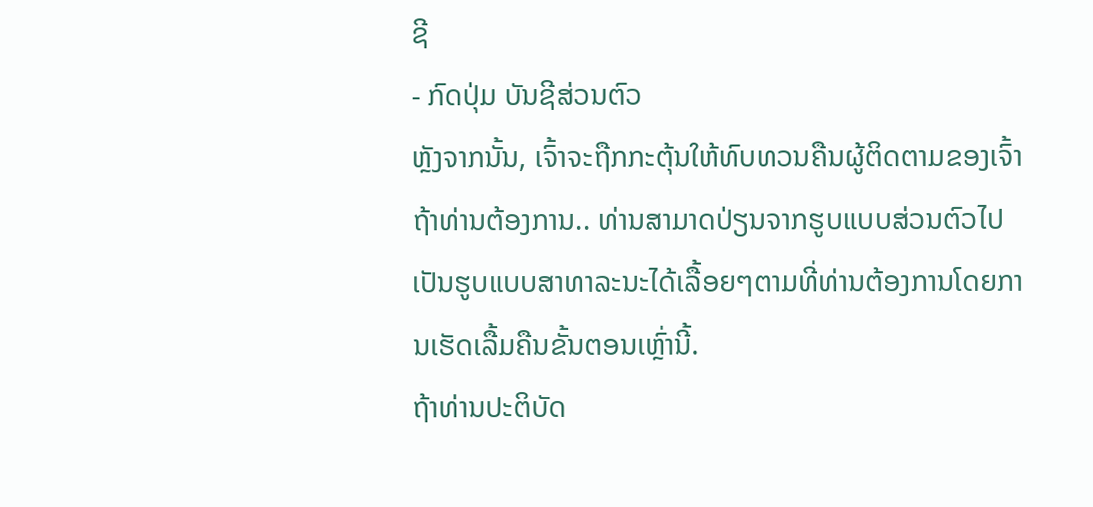ຊີ
- ກົດປຸ່ມ ບັນຊີສ່ວນຕົວ
ຫຼັງຈາກນັ້ນ, ເຈົ້າຈະຖືກກະຕຸ້ນໃຫ້ທົບທວນຄືນຜູ້ຕິດຕາມຂອງເຈົ້າຖ້າທ່ານຕ້ອງການ.. ທ່ານສາມາດປ່ຽນຈາກຮູບແບບສ່ວນຕົວໄປເປັນຮູບແບບສາທາລະນະໄດ້ເລື້ອຍໆຕາມທີ່ທ່ານຕ້ອງການໂດຍການເຮັດເລື້ມຄືນຂັ້ນຕອນເຫຼົ່ານີ້.
ຖ້າທ່ານປະຕິບັດ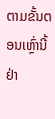ຕາມຂັ້ນຕອນເຫຼົ່ານີ້ຢ່າ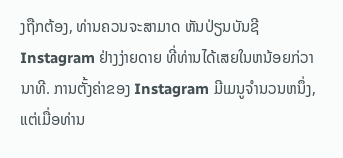ງຖືກຕ້ອງ, ທ່ານຄວນຈະສາມາດ ຫັນປ່ຽນບັນຊີ Instagram ຢ່າງງ່າຍດາຍ ທີ່ທ່ານໄດ້ເສຍໃນຫນ້ອຍກ່ວານາທີ. ການຕັ້ງຄ່າຂອງ Instagram ມີເມນູຈໍານວນຫນຶ່ງ, ແຕ່ເມື່ອທ່ານ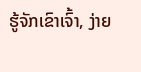ຮູ້ຈັກເຂົາເຈົ້າ, ງ່າຍ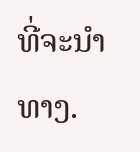ທີ່ຈະນໍາທາງ.